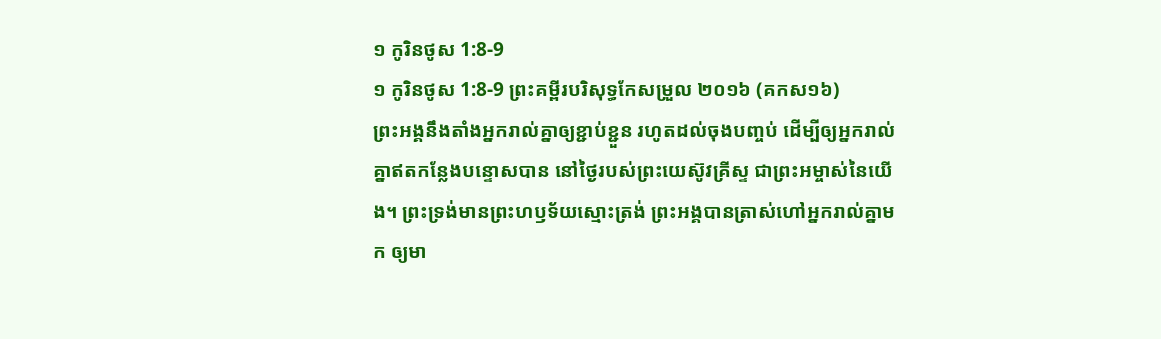១ កូរិនថូស 1:8-9
១ កូរិនថូស 1:8-9 ព្រះគម្ពីរបរិសុទ្ធកែសម្រួល ២០១៦ (គកស១៦)
ព្រះអង្គនឹងតាំងអ្នករាល់គ្នាឲ្យខ្ជាប់ខ្ជួន រហូតដល់ចុងបញ្ចប់ ដើម្បីឲ្យអ្នករាល់គ្នាឥតកន្លែងបន្ទោសបាន នៅថ្ងៃរបស់ព្រះយេស៊ូវគ្រីស្ទ ជាព្រះអម្ចាស់នៃយើង។ ព្រះទ្រង់មានព្រះហឫទ័យស្មោះត្រង់ ព្រះអង្គបានត្រាស់ហៅអ្នករាល់គ្នាមក ឲ្យមា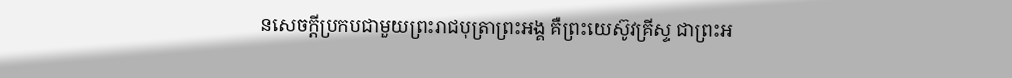នសេចក្ដីប្រកបជាមួយព្រះរាជបុត្រាព្រះអង្គ គឺព្រះយេស៊ូវគ្រីស្ទ ជាព្រះអ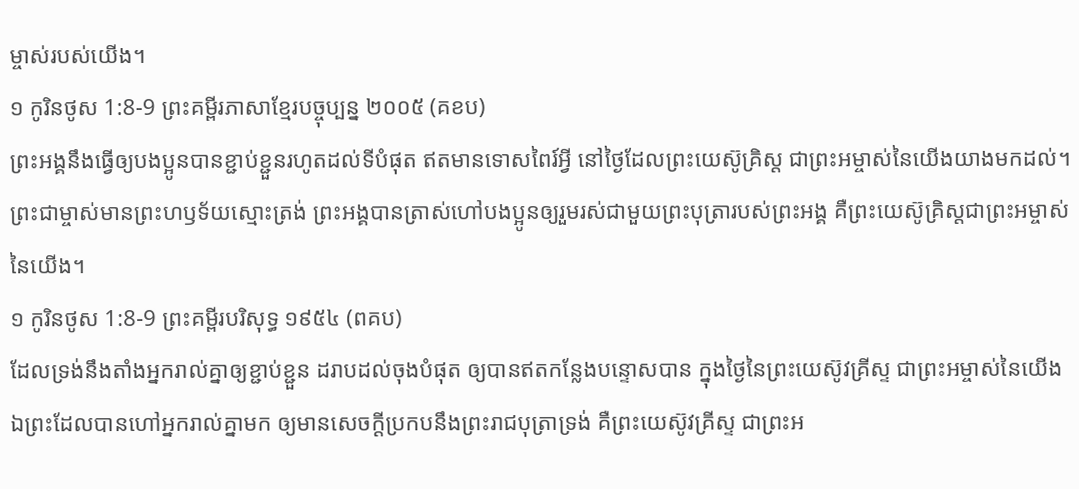ម្ចាស់របស់យើង។
១ កូរិនថូស 1:8-9 ព្រះគម្ពីរភាសាខ្មែរបច្ចុប្បន្ន ២០០៥ (គខប)
ព្រះអង្គនឹងធ្វើឲ្យបងប្អូនបានខ្ជាប់ខ្ជួនរហូតដល់ទីបំផុត ឥតមានទោសពៃរ៍អ្វី នៅថ្ងៃដែលព្រះយេស៊ូគ្រិស្ត ជាព្រះអម្ចាស់នៃយើងយាងមកដល់។ ព្រះជាម្ចាស់មានព្រះហឫទ័យស្មោះត្រង់ ព្រះអង្គបានត្រាស់ហៅបងប្អូនឲ្យរួមរស់ជាមួយព្រះបុត្រារបស់ព្រះអង្គ គឺព្រះយេស៊ូគ្រិស្តជាព្រះអម្ចាស់នៃយើង។
១ កូរិនថូស 1:8-9 ព្រះគម្ពីរបរិសុទ្ធ ១៩៥៤ (ពគប)
ដែលទ្រង់នឹងតាំងអ្នករាល់គ្នាឲ្យខ្ជាប់ខ្ជួន ដរាបដល់ចុងបំផុត ឲ្យបានឥតកន្លែងបន្ទោសបាន ក្នុងថ្ងៃនៃព្រះយេស៊ូវគ្រីស្ទ ជាព្រះអម្ចាស់នៃយើង ឯព្រះដែលបានហៅអ្នករាល់គ្នាមក ឲ្យមានសេចក្ដីប្រកបនឹងព្រះរាជបុត្រាទ្រង់ គឺព្រះយេស៊ូវគ្រីស្ទ ជាព្រះអ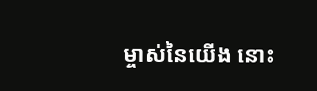ម្ចាស់នៃយើង នោះ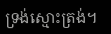ទ្រង់ស្មោះត្រង់។